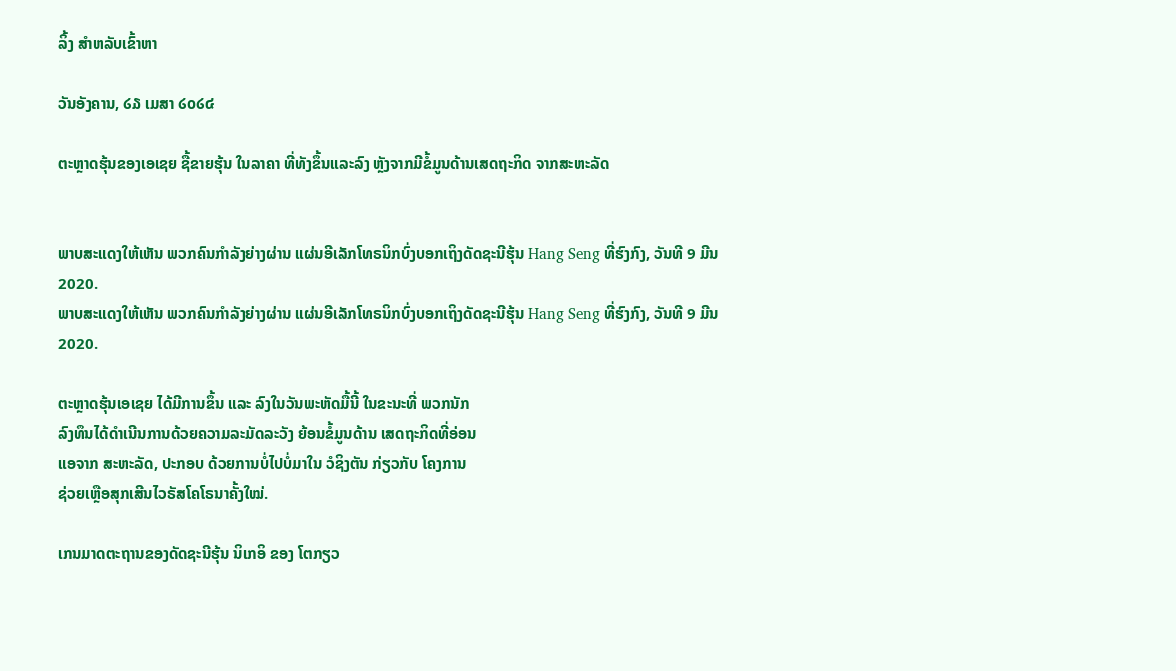ລິ້ງ ສຳຫລັບເຂົ້າຫາ

ວັນອັງຄານ, ໒໓ ເມສາ ໒໐໒໔

ຕະຫຼາດຮຸ້ນຂອງເອເຊຍ ຊື້ຂາຍຮຸ້ນ ໃນລາຄາ ທີ່ທັງຂຶ້ນແລະລົງ ຫຼັງຈາກມີຂໍ້ມູນດ້ານເສດຖະກິດ ຈາກສະຫະລັດ


ພາບສະແດງໃຫ້ເຫັນ ພວກຄົນກຳລັງຍ່າງຜ່ານ ແຜ່ນອີເລັກໂທຣນິກບົ່ງບອກເຖິງດັດຊະນີຮຸ້ນ Hang Seng ທີ່ຮົງກົງ, ວັນທີ 9 ມີນ 2020.
ພາບສະແດງໃຫ້ເຫັນ ພວກຄົນກຳລັງຍ່າງຜ່ານ ແຜ່ນອີເລັກໂທຣນິກບົ່ງບອກເຖິງດັດຊະນີຮຸ້ນ Hang Seng ທີ່ຮົງກົງ, ວັນທີ 9 ມີນ 2020.

ຕະຫຼາດຮຸ້ນເອເຊຍ ໄດ້ມີການຂຶ້ນ ແລະ ລົງໃນວັນພະຫັດມື້ນີ້ ໃນຂະນະທີ່ ພວກນັກ
ລົງທຶນໄດ້ດຳເນີນການດ້ວຍຄວາມລະມັດລະວັງ ຍ້ອນຂໍ້ມູນດ້ານ ເສດຖະກິດທີ່ອ່ອນ
ແອຈາກ ສະຫະລັດ, ປະກອບ ດ້ວຍການບໍ່ໄປບໍ່ມາໃນ ວໍຊິງຕັນ ກ່ຽວກັບ ໂຄງການ
ຊ່ວຍເຫຼືອສຸກເສີນໄວຣັສໂຄໂຣນາຄັ້ງໃໝ່.

ເກນມາດຕະຖານຂອງດັດຊະນີຮຸ້ນ ນິເກອິ ຂອງ ໂຕກຽວ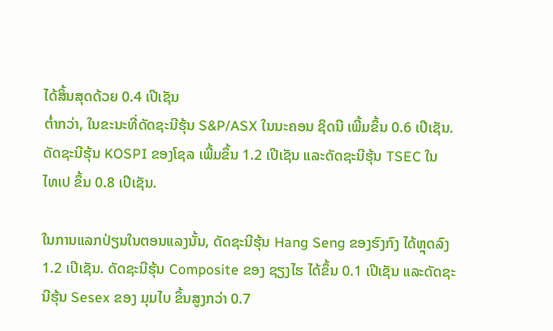ໄດ້ສິ້ນສຸດດ້ວຍ 0.4 ເປີເຊັນ
ຕໍ່າກວ່າ, ໃນຂະນະທີ່ດັດຊະນີຮຸ້ນ S&P/ASX ໃນນະຄອນ ຊິດນີ ເພີ້ມຂຶ້ນ 0.6 ເປີເຊັນ.
ດັດຊະນີຮຸ້ນ KOSPI ຂອງໂຊລ ເພີ້ມຂຶ້ນ 1.2 ເປີເຊັນ ແລະດັດຊະນີຮຸ້ນ TSEC ໃນ
ໄທເປ ຂຶ້ນ 0.8 ເປີເຊັນ.

ໃນການແລກປ່ຽນໃນຕອນແລງນັ້ນ, ດັດຊະນີຮຸ້ນ Hang Seng ຂອງຮົງກົງ ໄດ້ຫຼຸດລົງ
1.2 ເປີເຊັນ. ດັດຊະນີຮຸ້ນ Composite ຂອງ ຊຽງໄຮ ໄດ້ຂຶ້ນ 0.1 ເປີເຊັນ ແລະດັດຊະ
ນີຮຸ້ນ Sesex ຂອງ ມຸມໄບ ຂຶ້ນສູງກວ່າ 0.7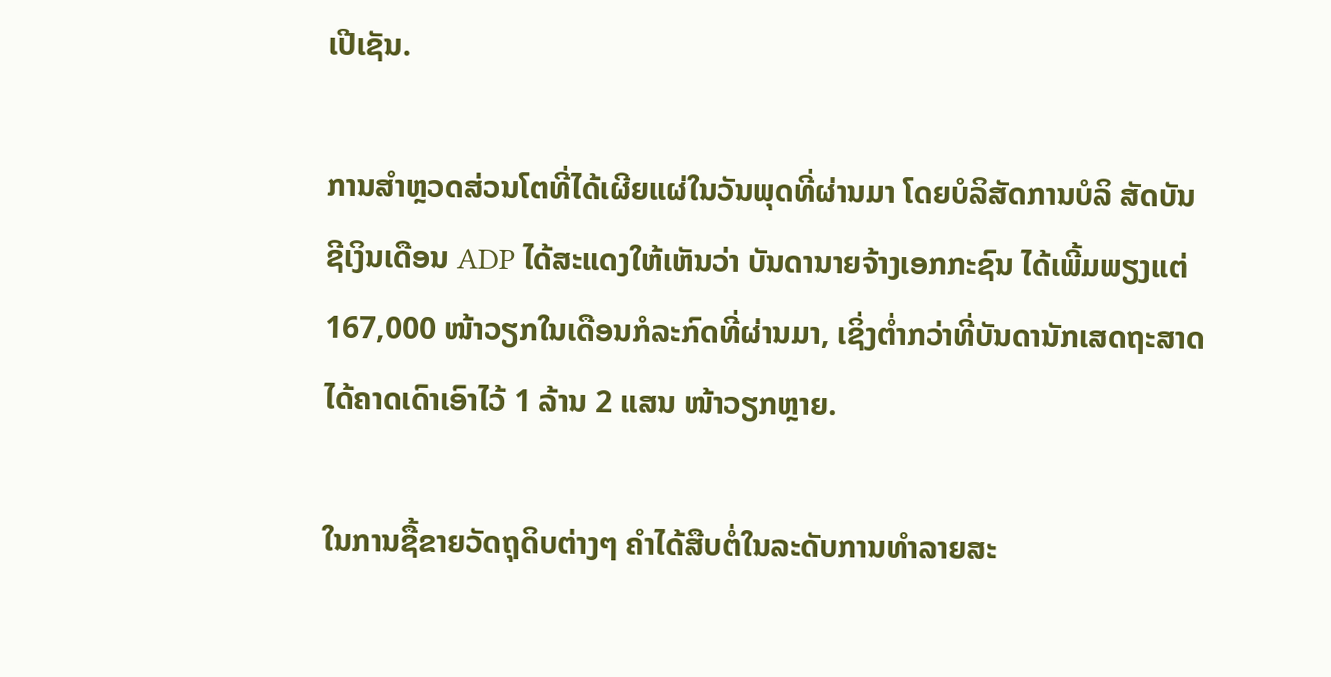ເປີເຊັນ.

ການສຳຫຼວດສ່ວນໂຕທີ່ໄດ້ເຜີຍແຜ່ໃນວັນພຸດທີ່ຜ່ານມາ ໂດຍບໍລິສັດການບໍລິ ສັດບັນ
ຊີເງິນເດືອນ ADP ໄດ້ສະແດງໃຫ້ເຫັນວ່າ ບັນດານາຍຈ້າງເອກກະຊົນ ໄດ້ເພີ້ມພຽງແຕ່
167,000 ໜ້າວຽກໃນເດືອນກໍລະກົດທີ່ຜ່ານມາ, ເຊິ່ງຕໍ່າກວ່າທີ່ບັນດານັກເສດຖະສາດ
ໄດ້ຄາດເດົາເອົາໄວ້ 1 ລ້ານ 2 ແສນ ໜ້າວຽກຫຼາຍ.

ໃນການຊື້ຂາຍວັດຖຸດິບຕ່າງໆ ຄຳໄດ້ສືບຕໍ່ໃນລະດັບການທຳລາຍສະ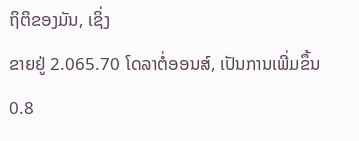ຖິຕິຂອງມັນ, ເຊິ່ງ
ຂາຍຢູ່ 2.065.70 ໂດລາຕໍ່ອອນສ໌, ເປັນການເພີ່ມຂຶ້ນ 0.8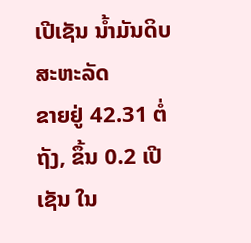ເປີເຊັນ ນໍ້າມັນດິບ ສະຫະລັດ
ຂາຍຢູ່ 42.31 ຕໍ່ຖັງ, ຂຶ້ນ 0.2 ເປີເຊັນ ໃນ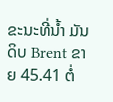ຂະນະທີ່ນໍ້າ ມັນດິບ Brent ຂາຍ 45.41 ຕໍ່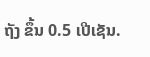ຖັງ ຂຶ້ນ 0.5 ເປີເຊັນ.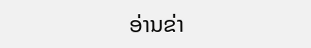ອ່ານຂ່າ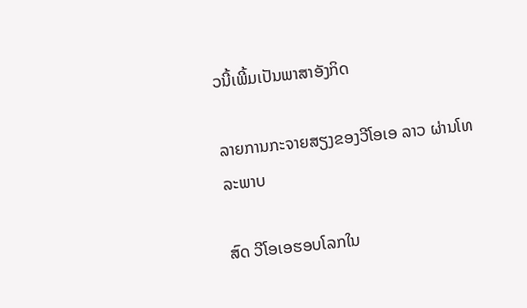ວນີ້ເພີ້ມເປັນພາສາອັງກິດ

ລາຍການກະຈາຍສຽງຂອງວີໂອເອ ລາວ ຜ່ານໂທລະພາບ

ສົດ ວີໂອເອຮອບໂລກໃນ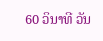60 ວິນາທີ ວັນ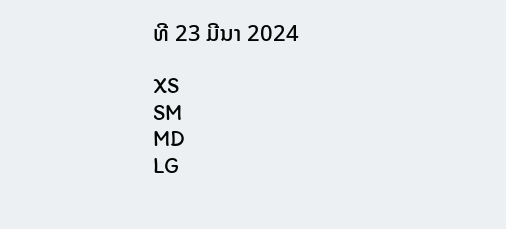ທີ 23 ມີນາ 2024

XS
SM
MD
LG